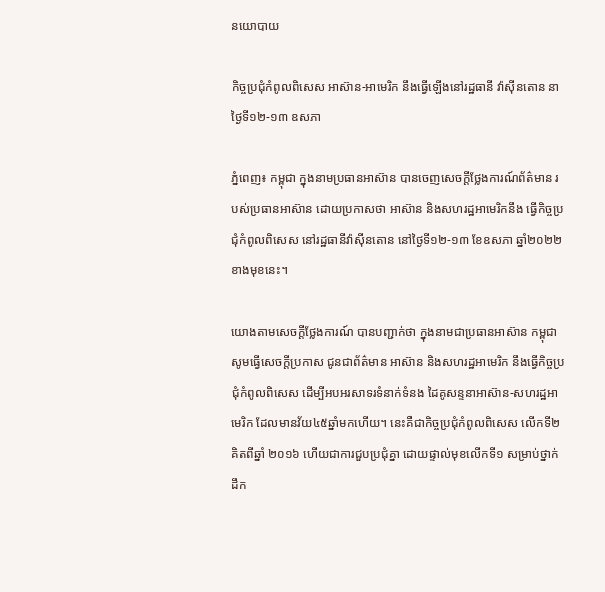នយោបាយ

កិច្ចប្រជុំកំពូលពិសេស អាស៊ាន-អាមេរិក នឹងធ្វេីឡេីងនៅរដ្ឋធានី វ៉ាស៊ីនតោន នាថ្ងៃទី១២-១៣ ឧសភា

ភ្នំពេញ៖ កម្ពុជា ក្នុងនាមប្រធានអាស៊ាន បានចេញសេចក្តីថ្លែងការណ៍ព័ត៌មាន របស់ប្រធានអាស៊ាន ដោយប្រកាសថា អាស៊ាន និងសហរដ្ឋអាមេរិកនឹង ធ្វើកិច្ចប្រជុំកំពូលពិសេស នៅរដ្ឋធានីវ៉ាស៊ីនតោន នៅថ្ងៃទី១២-១៣ ខែឧសភា ឆ្នាំ២០២២ខាងមុខនេះ។

យោងតាមសេចក្តីថ្លែងការណ៍ បានបញ្ជាក់ថា ក្នុងនាមជាប្រធានអាស៊ាន កម្ពុជាសូមធ្វើសេចក្ដីប្រកាស ជូនជាព័ត៌មាន អាស៊ាន និងសហរដ្ឋអាមេរិក នឹងធ្វើកិច្ចប្រជុំកំពូលពិសេស ដើម្បីអបអរសាទរទំនាក់ទំនង ដៃគូសន្ទនាអាស៊ាន-សហរដ្ឋអាមេរិក ដែលមានវ័យ៤៥ឆ្នាំមកហើយ។ នេះគឺជាកិច្ចប្រជុំកំពូលពិសេស លើកទី២ គិតពីឆ្នាំ ២០១៦ ហើយជាការជួបប្រជុំគ្នា ដោយផ្ទាល់មុខលើកទី១ សម្រាប់ថ្នាក់ដឹក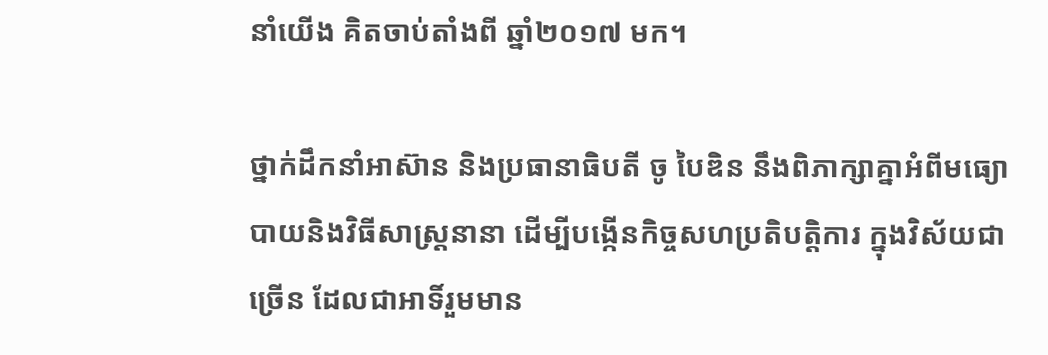នាំយើង គិតចាប់តាំងពី ឆ្នាំ២០១៧ មក។

ថ្នាក់ដឹកនាំអាស៊ាន និងប្រធានាធិបតី ចូ បៃឌិន នឹងពិភាក្សាគ្នាអំពីមធ្យោបាយនិងវិធីសាស្ត្រនានា ដើម្បីបង្កើនកិច្ចសហប្រតិបត្តិការ ក្នុងវិស័យជាច្រើន ដែលជាអាទិ៍រួមមាន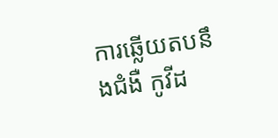ការឆ្លើយតបនឹងជំងឺ កូវីដ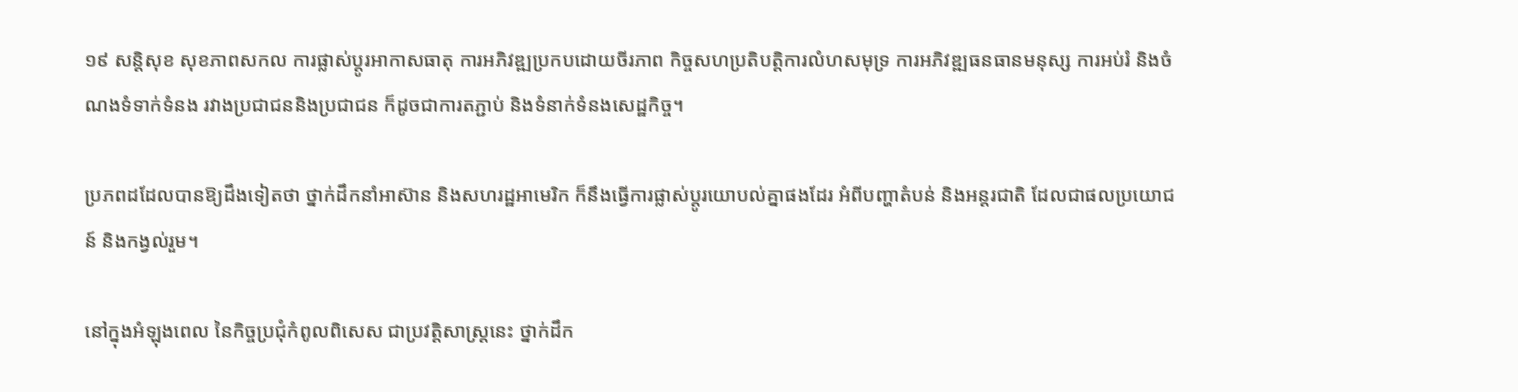១៩ សន្តិសុខ សុខភាពសកល ការផ្លាស់ប្តូរអាកាសធាតុ ការអភិវឌ្ឍប្រកបដោយចីរភាព កិច្ចសហប្រតិបត្តិការលំហសមុទ្រ ការអភិវឌ្ឍធនធានមនុស្ស ការអប់រំ និងចំណងទំទាក់ទំនង រវាងប្រជាជននិងប្រជាជន ក៏ដូចជាការតភ្ជាប់ និងទំនាក់ទំនងសេដ្ឋកិច្ច។

ប្រភពដដែលបានឱ្យដឹងទៀតថា ថ្នាក់ដឹកនាំអាស៊ាន និងសហរដ្ឋអាមេរិក ក៏នឹងធ្វើការផ្លាស់ប្តូរយោបល់គ្នាផងដែរ អំពីបញ្ហាតំបន់ និងអន្តរជាតិ ដែលជាផលប្រយោជន៍ និងកង្វល់រួម។

នៅក្នុងអំឡុងពេល នៃកិច្ចប្រជុំកំពូលពិសេស ជាប្រវត្តិសាស្ត្រនេះ ថ្នាក់ដឹក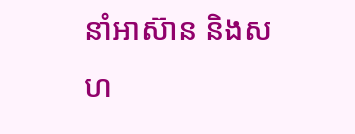នាំអាស៊ាន និងសហ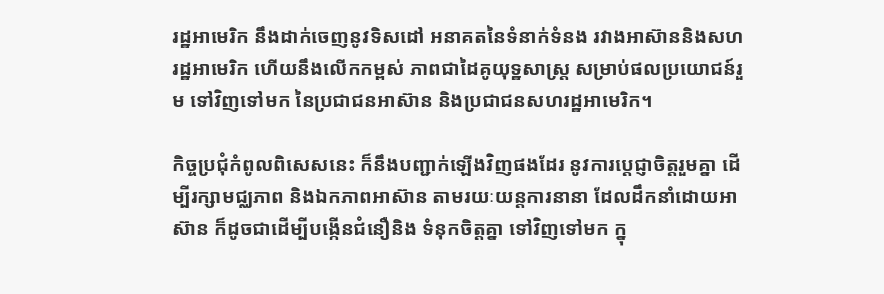រដ្ឋអាមេរិក នឹងដាក់ចេញនូវទិសដៅ អនាគតនៃទំនាក់ទំនង រវាងអាស៊ាននិងសហរដ្ឋអាមេរិក ហើយនឹងលើកកម្ពស់ ភាពជាដៃគូយុទ្ឋសាស្ត្រ សម្រាប់ផលប្រយោជន៍រួម ទៅវិញទៅមក នៃប្រជាជនអាស៊ាន និងប្រជាជនសហរដ្ឋអាមេរិក។

កិច្ចប្រជុំកំពូលពិសេសនេះ ក៏នឹងបញ្ជាក់ឡើងវិញផងដែរ នូវការប្តេជ្ញាចិត្តរួមគ្នា ដើម្បីរក្សាមជ្ឈភាព និងឯកភាពអាស៊ាន តាមរយៈយន្តការនានា ដែលដឹកនាំដោយអាស៊ាន ក៏ដូចជាដើម្បីបង្កើនជំនឿនិង ទំនុកចិត្តគ្នា ទៅវិញទៅមក ក្នុ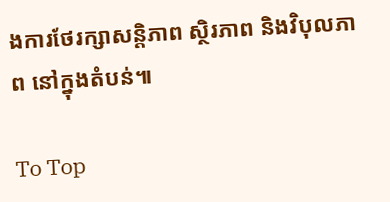ងការថែរក្សាសន្តិភាព ស្ថិរភាព និងវិបុលភាព នៅក្នុងតំបន់៕

To Top